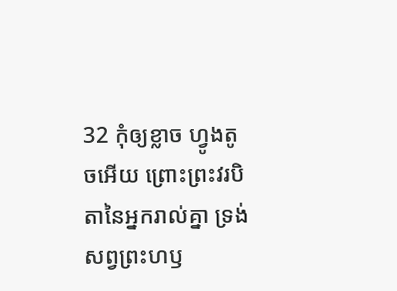32 កុំឲ្យខ្លាច ហ្វូងតូចអើយ ព្រោះព្រះវរបិតានៃអ្នករាល់គ្នា ទ្រង់សព្វព្រះហឫ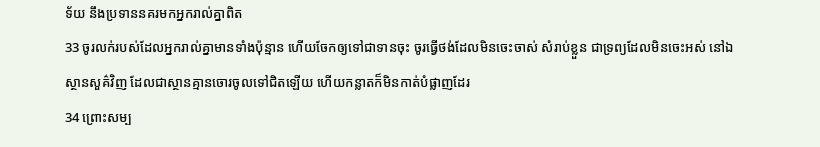ទ័យ នឹងប្រទាននគរមកអ្នករាល់គ្នាពិត
33 ចូរលក់របស់ដែលអ្នករាល់គ្នាមានទាំងប៉ុន្មាន ហើយចែកឲ្យទៅជាទានចុះ ចូរធ្វើថង់ដែលមិនចេះចាស់ សំរាប់ខ្លួន ជាទ្រព្យដែលមិនចេះអស់ នៅឯស្ថានសួគ៌វិញ ដែលជាស្ថានគ្មានចោរចូលទៅជិតឡើយ ហើយកន្លាតក៏មិនកាត់បំផ្លាញដែរ
34 ព្រោះសម្ប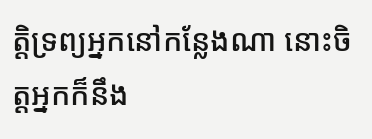ត្តិទ្រព្យអ្នកនៅកន្លែងណា នោះចិត្តអ្នកក៏នឹង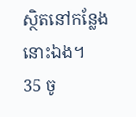ស្ថិតនៅកន្លែងនោះឯង។
35 ចូ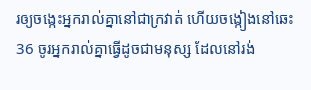រឲ្យចង្កេះអ្នករាល់គ្នានៅជាក្រវាត់ ហើយចង្កៀងនៅឆេះ
36 ចូរអ្នករាល់គ្នាធ្វើដូចជាមនុស្ស ដែលនៅរង់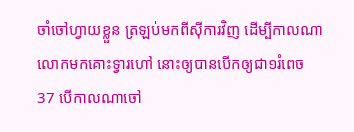ចាំចៅហ្វាយខ្លួន ត្រឡប់មកពីស៊ីការវិញ ដើម្បីកាលណាលោកមកគោះទ្វារហៅ នោះឲ្យបានបើកឲ្យជា១រំពេច
37 បើកាលណាចៅ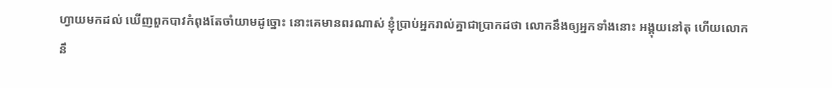ហ្វាយមកដល់ ឃើញពួកបាវកំពុងតែចាំយាមដូច្នោះ នោះគេមានពរណាស់ ខ្ញុំប្រាប់អ្នករាល់គ្នាជាប្រាកដថា លោកនឹងឲ្យអ្នកទាំងនោះ អង្គុយនៅតុ ហើយលោកនឹ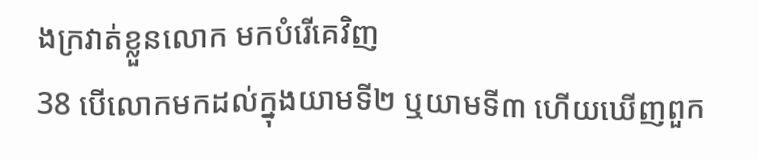ងក្រវាត់ខ្លួនលោក មកបំរើគេវិញ
38 បើលោកមកដល់ក្នុងយាមទី២ ឬយាមទី៣ ហើយឃើញពួក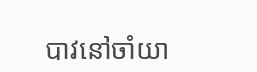បាវនៅចាំយា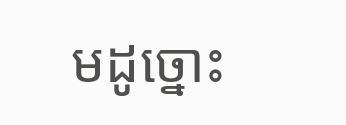មដូច្នោះ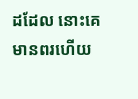ដដែល នោះគេមានពរហើយ